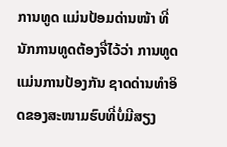ການທູດ ແມ່ນປ້ອມດ່ານໜ້າ ທີ່ນັກການທູດຕ້ອງຈື່ໄວ້ວ່າ ການທູດແມ່ນການປ້ອງກັນ ຊາດດ່ານທຳອິດຂອງສະໜາມຮົບທີ່ບໍ່ມີສຽງ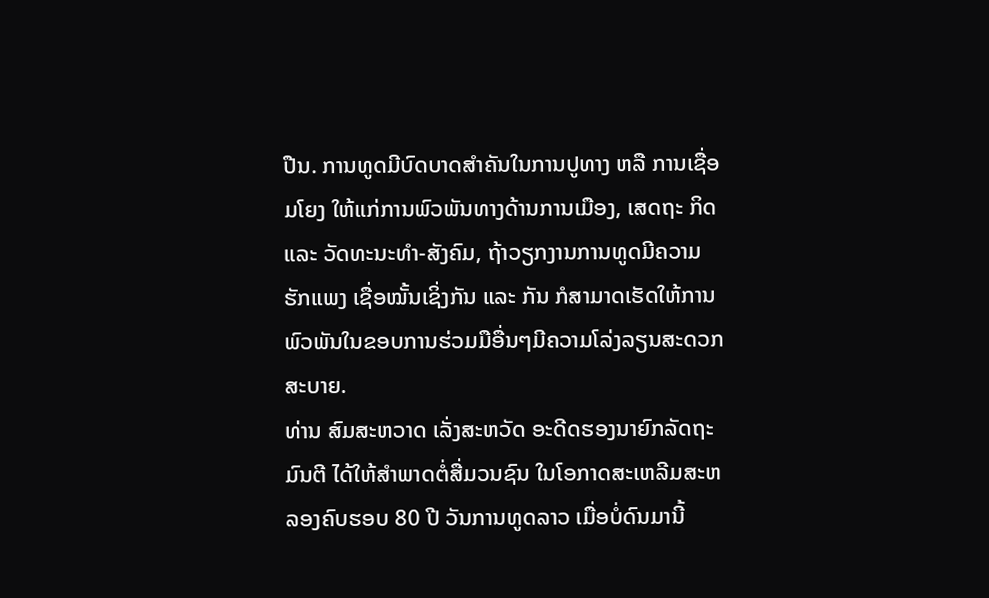ປືນ. ການທູດມີບົດບາດສໍາຄັນໃນການປູທາງ ຫລື ການເຊື່ອມໂຍງ ໃຫ້ແກ່ການພົວພັນທາງດ້ານການເມືອງ, ເສດຖະ ກິດ ແລະ ວັດທະນະທຳ-ສັງຄົມ, ຖ້າວຽກງານການທູດມີຄວາມຮັກແພງ ເຊື່ອໝັ້ນເຊິ່ງກັນ ແລະ ກັນ ກໍສາມາດເຮັດໃຫ້ການພົວພັນໃນຂອບການຮ່ວມມືອື່ນໆມີຄວາມໂລ່ງລຽນສະດວກສະບາຍ.
ທ່ານ ສົມສະຫວາດ ເລັ່ງສະຫວັດ ອະດີດຮອງນາຍົກລັດຖະມົນຕີ ໄດ້ໃຫ້ສຳພາດຕໍ່ສື່ມວນຊົນ ໃນໂອກາດສະເຫລີມສະຫລອງຄົບຮອບ 80 ປີ ວັນການທູດລາວ ເມື່ອບໍ່ດົນມານີ້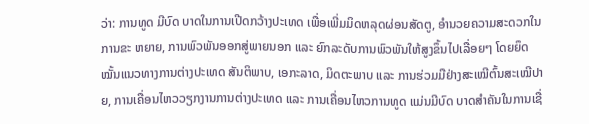ວ່າ: ການທູດ ມີບົດ ບາດໃນການເປີດກວ້າງປະເທດ ເພື່ອເພີ່ມມິດຫລຸດຜ່ອນສັດຕູ, ອຳນວຍຄວາມສະດວກໃນການຂະ ຫຍາຍ, ການພົວພັນອອກສູ່ພາຍນອກ ແລະ ຍົກລະດັບການພົວພັນໃຫ້ສູງຂຶ້ນໄປເລື່ອຍໆ ໂດຍຍຶດໝັ້ນແນວທາງການຕ່າງປະເທດ ສັນຕິພາບ, ເອກະລາດ, ມິດຕະພາບ ແລະ ການຮ່ວມມືຢ່າງສະເໝີຕົ້ນສະເໝີປາຍ, ການເຄື່ອນໄຫວວຽກງານການຕ່າງປະເທດ ແລະ ການເຄື່ອນໄຫວການທູດ ແມ່ນມີບົດ ບາດສຳຄັນໃນການເຊື່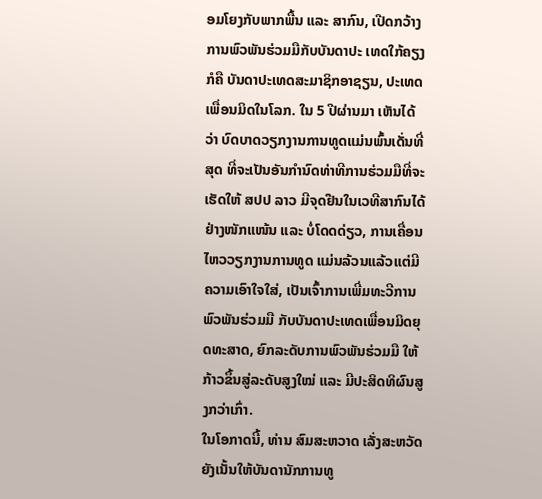ອມໂຍງກັບພາກພື້ນ ແລະ ສາກົນ, ເປີດກວ້າງການພົວພັນຮ່ວມມືກັບບັນດາປະ ເທດໃກ້ຄຽງ ກໍຄື ບັນດາປະເທດສະມາຊິກອາຊຽນ, ປະເທດເພື່ອນມິດໃນໂລກ. ໃນ 5 ປີຜ່ານມາ ເຫັນໄດ້ວ່າ ບົດບາດວຽກງານການທູດແມ່ນພົ້ນເດັ່ນທີ່ສຸດ ທີ່ຈະເປັນອັນກຳນົດທ່າທີການຮ່ວມມືທີ່ຈະເຮັດໃຫ້ ສປປ ລາວ ມີຈຸດຢືນໃນເວທີສາກົນໄດ້ຢ່າງໜັກແໜ້ນ ແລະ ບໍ່ໂດດດ່ຽວ, ການເຄື່ອນໄຫວວຽກງານການທູດ ແມ່ນລ້ວນແລ້ວແຕ່ມີຄວາມເອົາໃຈໃສ່, ເປັນເຈົ້າການເພີ່ມທະວີການພົວພັນຮ່ວມມື ກັບບັນດາປະເທດເພື່ອນມິດຍຸດທະສາດ, ຍົກລະດັບການພົວພັນຮ່ວມມື ໃຫ້ກ້າວຂຶ້ນສູ່ລະດັບສູງໃໝ່ ແລະ ມີປະສິດທິຜົນສູງກວ່າເກົ່າ.
ໃນໂອກາດນີ້, ທ່ານ ສົມສະຫວາດ ເລັ່ງສະຫວັດ ຍັງເນັ້ນໃຫ້ບັນດານັກການທູ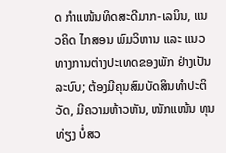ດ ກຳແໜ້ນທິດສະດີມາກ-ເລນິນ, ແນວຄິດ ໄກສອນ ພົມວິຫານ ແລະ ແນວທາງການຕ່າງປະເທດຂອງພັກ ຢ່າງເປັນລະບົບ; ຕ້ອງມີຄຸນສົມບັດສິນທຳປະຕິວັດ, ມີຄວາມຫ້າວຫັນ, ໜັກແໜ້ນ ທຸນທ່ຽງ ບໍ່ສວ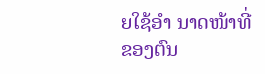ຍໃຊ້ອຳ ນາດໜ້າທີ່ຂອງຕົນ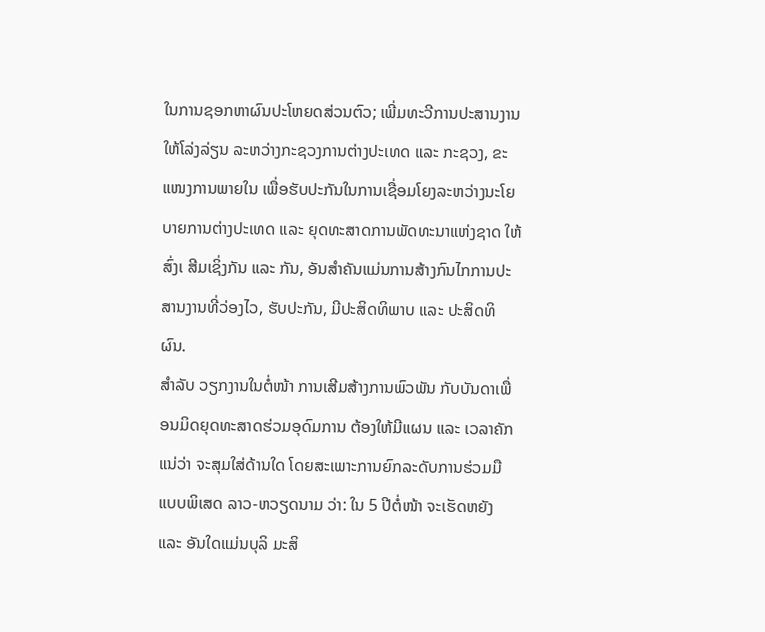ໃນການຊອກຫາຜົນປະໂຫຍດສ່ວນຕົວ; ເພີ່ມທະວີການປະສານງານໃຫ້ໂລ່ງລ່ຽນ ລະຫວ່າງກະຊວງການຕ່າງປະເທດ ແລະ ກະຊວງ, ຂະແໜງການພາຍໃນ ເພື່ອຮັບປະກັນໃນການເຊື່ອມໂຍງລະຫວ່າງນະໂຍບາຍການຕ່າງປະເທດ ແລະ ຍຸດທະສາດການພັດທະນາແຫ່ງຊາດ ໃຫ້ສົ່ງເ ສີມເຊິ່ງກັນ ແລະ ກັນ, ອັນສໍາຄັນແມ່ນການສ້າງກົນໄກການປະສານງານທີ່ວ່ອງໄວ, ຮັບປະກັນ, ມີປະສິດທິພາບ ແລະ ປະສິດທິຜົນ.
ສຳລັບ ວຽກງານໃນຕໍ່ໜ້າ ການເສີມສ້າງການພົວພັນ ກັບບັນດາເພື່ອນມິດຍຸດທະສາດຮ່ວມອຸດົມການ ຕ້ອງໃຫ້ມີແຜນ ແລະ ເວລາຄັກແນ່ວ່າ ຈະສຸມໃສ່ດ້ານໃດ ໂດຍສະເພາະການຍົກລະດັບການຮ່ວມມືແບບພິເສດ ລາວ-ຫວຽດນາມ ວ່າ: ໃນ 5 ປີຕໍ່ໜ້າ ຈະເຮັດຫຍັງ ແລະ ອັນໃດແມ່ນບຸລິ ມະສິ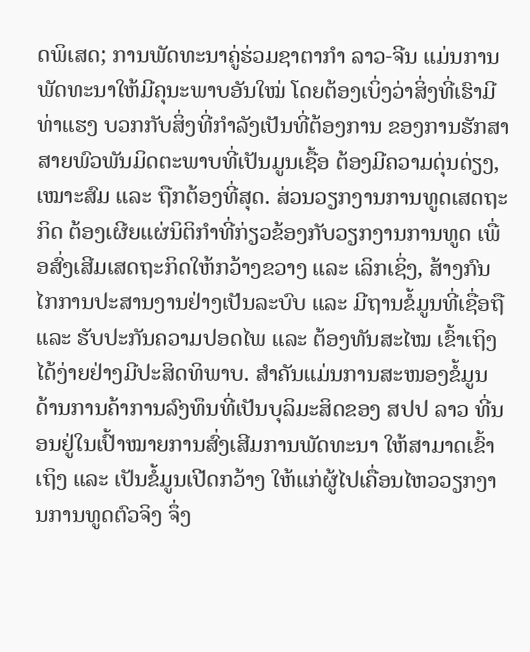ດພິເສດ; ການພັດທະນາຄູ່ຮ່ວມຊາຕາກຳ ລາວ-ຈີນ ແມ່ນການພັດທະນາໃຫ້ມີຄຸນະພາບອັນໃໝ່ ໂດຍຕ້ອງເບິ່ງວ່າສິ່ງທີ່ເຮົາມີທ່າແຮງ ບວກກັບສິ່ງທີ່ກຳລັງເປັນທີ່ຕ້ອງການ ຂອງການຮັກສາສາຍພົວພັນມິດຕະພາບທີ່ເປັນມູນເຊື້ອ ຕ້ອງມີຄວາມດຸ່ນດ່ຽງ, ເໝາະສົມ ແລະ ຖືກຕ້ອງທີ່ສຸດ. ສ່ວນວຽກງານການທູດເສດຖະກິດ ຕ້ອງເຜີຍແຜ່ນິຕິກຳທີ່ກ່ຽວຂ້ອງກັບວຽກງານການທູດ ເພື່ອສົ່ງເສີມເສດຖະກິດໃຫ້ກວ້າງຂວາງ ແລະ ເລິກເຊິ່ງ, ສ້າງກົນໄກການປະສານງານຢ່າງເປັນລະບົບ ແລະ ມີຖານຂໍ້ມູນທີ່ເຊື່ອຖື ແລະ ຮັບປະກັນຄວາມປອດໄພ ແລະ ຕ້ອງທັນສະໄໝ ເຂົ້າເຖິງໄດ້ງ່າຍຢ່າງມີປະສິດທິພາບ. ສຳຄັນແມ່ນການສະໜອງຂໍ້ມູນ ດ້ານການຄ້າການລົງທຶນທີ່ເປັນບຸລິມະສິດຂອງ ສປປ ລາວ ທີ່ນອນຢູ່ໃນເປົ້າໝາຍການສົ່ງເສີມການພັດທະນາ ໃຫ້ສາມາດເຂົ້າເຖິງ ແລະ ເປັນຂໍ້ມູນເປີດກວ້າງ ໃຫ້ແກ່ຜູ້ໄປເຄື່ອນໄຫວວຽກງານການທູດຕົວຈິງ ຈຶ່ງ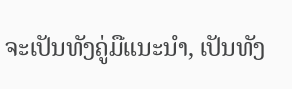ຈະເປັນທັງຄູ່ມືແນະນຳ, ເປັນທັງ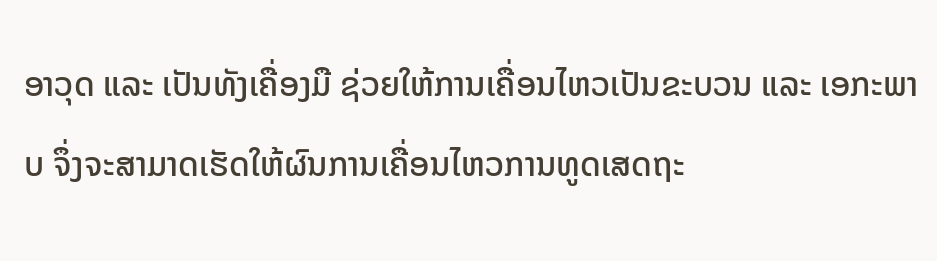ອາວຸດ ແລະ ເປັນທັງເຄື່ອງມື ຊ່ວຍໃຫ້ການເຄື່ອນໄຫວເປັນຂະບວນ ແລະ ເອກະພາບ ຈຶ່ງຈະສາມາດເຮັດໃຫ້ຜົນການເຄື່ອນໄຫວການທູດເສດຖະ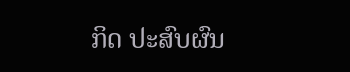ກິດ ປະສົບຜົນ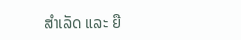ສຳເລັດ ແລະ ຍື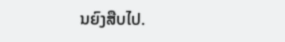ນຍົງສືບໄປ.